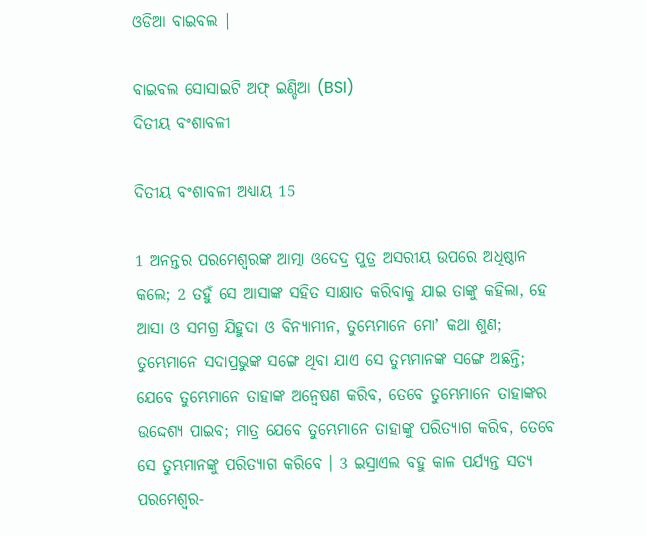ଓଡିଆ ବାଇବଲ |

ବାଇବଲ ସୋସାଇଟି ଅଫ୍ ଇଣ୍ଡିଆ (BSI)
ଦିତୀୟ ବଂଶାବଳୀ

ଦିତୀୟ ବଂଶାବଳୀ ଅଧ୍ୟାୟ 15

1 ଅନନ୍ତର ପରମେଶ୍ଵରଙ୍କ ଆତ୍ମା ଓଦେଦ୍ର ପୁତ୍ର ଅସରୀୟ ଉପରେ ଅଧିଷ୍ଠାନ କଲେ; 2 ତହୁଁ ସେ ଆସାଙ୍କ ସହିତ ସାକ୍ଷାତ କରିବାକୁ ଯାଇ ତାଙ୍କୁ କହିଲା, ହେ ଆସା ଓ ସମଗ୍ର ଯିହୁଦା ଓ ବିନ୍ୟାମୀନ, ତୁମ୍ଭେମାନେ ମୋʼ କଥା ଶୁଣ; ତୁମ୍ଭେମାନେ ସଦାପ୍ରଭୁଙ୍କ ସଙ୍ଗେ ଥିବା ଯାଏ ସେ ତୁମ୍ଭମାନଙ୍କ ସଙ୍ଗେ ଅଛନ୍ତି; ଯେବେ ତୁମ୍ଭେମାନେ ତାହାଙ୍କ ଅନ୍ଵେଷଣ କରିବ, ତେବେ ତୁମ୍ଭେମାନେ ତାହାଙ୍କର ଉଦ୍ଦେଶ୍ୟ ପାଇବ; ମାତ୍ର ଯେବେ ତୁମ୍ଭେମାନେ ତାହାଙ୍କୁ ପରିତ୍ୟାଗ କରିବ, ତେବେ ସେ ତୁମ୍ଭମାନଙ୍କୁ ପରିତ୍ୟାଗ କରିବେ । 3 ଇସ୍ରାଏଲ ବହୁ କାଳ ପର୍ଯ୍ୟନ୍ତ ସତ୍ୟ ପରମେଶ୍ଵର-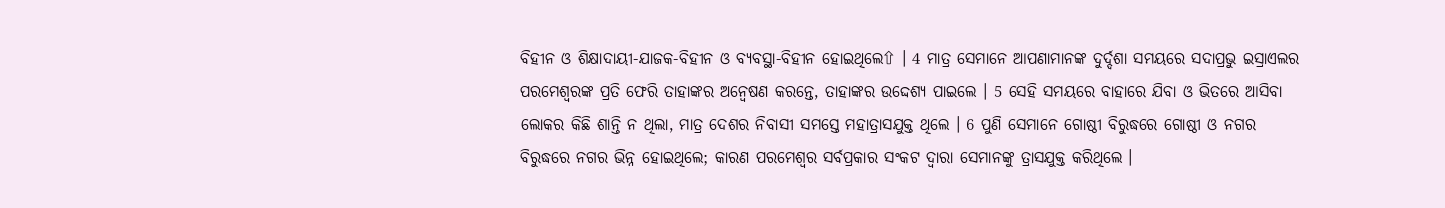ବିହୀନ ଓ ଶିକ୍ଷାଦାୟୀ-ଯାଜକ-ବିହୀନ ଓ ବ୍ୟବସ୍ଥା-ବିହୀନ ହୋଇଥିଲେ⇧ । 4 ମାତ୍ର ସେମାନେ ଆପଣାମାନଙ୍କ ଦୁର୍ଦ୍ଦଶା ସମୟରେ ସଦାପ୍ରଭୁ ଇସ୍ରାଏଲର ପରମେଶ୍ଵରଙ୍କ ପ୍ରତି ଫେରି ତାହାଙ୍କର ଅନ୍ଵେଷଣ କରନ୍ତେ, ତାହାଙ୍କର ଉଦ୍ଦେଶ୍ୟ ପାଇଲେ । 5 ସେହି ସମୟରେ ବାହାରେ ଯିବା ଓ ଭିତରେ ଆସିବା ଲୋକର କିଛି ଶାନ୍ତି ନ ଥିଲା, ମାତ୍ର ଦେଶର ନିବାସୀ ସମସ୍ତେ ମହାତ୍ରାସଯୁକ୍ତ ଥିଲେ । 6 ପୁଣି ସେମାନେ ଗୋଷ୍ଠୀ ବିରୁଦ୍ଧରେ ଗୋଷ୍ଠୀ ଓ ନଗର ବିରୁଦ୍ଧରେ ନଗର ଭିନ୍ନ ହୋଇଥିଲେ; କାରଣ ପରମେଶ୍ଵର ସର୍ବପ୍ରକାର ସଂକଟ ଦ୍ଵାରା ସେମାନଙ୍କୁ ତ୍ରାସଯୁକ୍ତ କରିଥିଲେ ।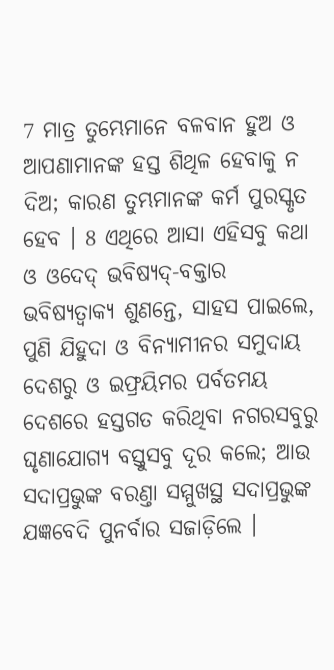7 ମାତ୍ର ତୁମ୍ଭେମାନେ ବଳବାନ ହୁଅ ଓ ଆପଣାମାନଙ୍କ ହସ୍ତ ଶିଥିଳ ହେବାକୁ ନ ଦିଅ; କାରଣ ତୁମ୍ଭମାନଙ୍କ କର୍ମ ପୁରସ୍କୃତ ହେବ । 8 ଏଥିରେ ଆସା ଏହିସବୁ କଥା ଓ ଓଦେଦ୍ ଭବିଷ୍ୟଦ୍-ବକ୍ତାର ଭବିଷ୍ୟତ୍ବାକ୍ୟ ଶୁଣନ୍ତେ, ସାହସ ପାଇଲେ, ପୁଣି ଯିହୁଦା ଓ ବିନ୍ୟାମୀନର ସମୁଦାୟ ଦେଶରୁ ଓ ଇଫ୍ରୟିମର ପର୍ବତମୟ ଦେଶରେ ହସ୍ତଗତ କରିଥିବା ନଗରସବୁରୁ ଘୃଣାଯୋଗ୍ୟ ବସ୍ତୁସବୁ ଦୂର କଲେ; ଆଉ ସଦାପ୍ରଭୁଙ୍କ ବରଣ୍ତା ସମ୍ମୁଖସ୍ଥ ସଦାପ୍ରଭୁଙ୍କ ଯଜ୍ଞବେଦି ପୁନର୍ବାର ସଜାଡ଼ିଲେ ।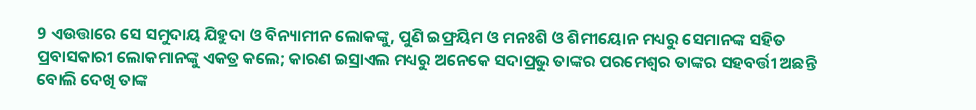9 ଏଉତ୍ତାରେ ସେ ସମୁଦାୟ ଯିହୁଦା ଓ ବିନ୍ୟାମୀନ ଲୋକଙ୍କୁ, ପୁଣି ଇଫ୍ରୟିମ ଓ ମନଃଶି ଓ ଶିମୀୟୋନ ମଧ୍ୟରୁ ସେମାନଙ୍କ ସହିତ ପ୍ରବାସକାରୀ ଲୋକମାନଙ୍କୁ ଏକତ୍ର କଲେ; କାରଣ ଇସ୍ରାଏଲ ମଧ୍ୟରୁ ଅନେକେ ସଦାପ୍ରଭୁ ତାଙ୍କର ପରମେଶ୍ଵର ତାଙ୍କର ସହବର୍ତ୍ତୀ ଅଛନ୍ତି ବୋଲି ଦେଖି ତାଙ୍କ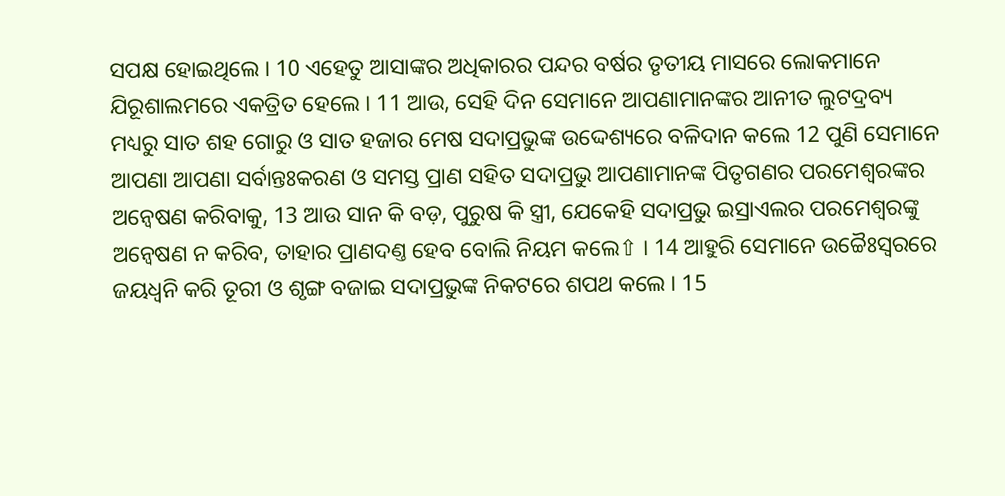ସପକ୍ଷ ହୋଇଥିଲେ । 10 ଏହେତୁ ଆସାଙ୍କର ଅଧିକାରର ପନ୍ଦର ବର୍ଷର ତୃତୀୟ ମାସରେ ଲୋକମାନେ ଯିରୂଶାଲମରେ ଏକତ୍ରିତ ହେଲେ । 11 ଆଉ, ସେହି ଦିନ ସେମାନେ ଆପଣାମାନଙ୍କର ଆନୀତ ଲୁଟଦ୍ରବ୍ୟ ମଧ୍ୟରୁ ସାତ ଶହ ଗୋରୁ ଓ ସାତ ହଜାର ମେଷ ସଦାପ୍ରଭୁଙ୍କ ଉଦ୍ଦେଶ୍ୟରେ ବଳିଦାନ କଲେ 12 ପୁଣି ସେମାନେ ଆପଣା ଆପଣା ସର୍ବାନ୍ତଃକରଣ ଓ ସମସ୍ତ ପ୍ରାଣ ସହିତ ସଦାପ୍ରଭୁ ଆପଣାମାନଙ୍କ ପିତୃଗଣର ପରମେଶ୍ଵରଙ୍କର ଅନ୍ଵେଷଣ କରିବାକୁ, 13 ଆଉ ସାନ କି ବଡ଼, ପୁରୁଷ କି ସ୍ତ୍ରୀ, ଯେକେହି ସଦାପ୍ରଭୁ ଇସ୍ରାଏଲର ପରମେଶ୍ଵରଙ୍କୁ ଅନ୍ଵେଷଣ ନ କରିବ, ତାହାର ପ୍ରାଣଦଣ୍ତ ହେବ ବୋଲି ନିୟମ କଲେ⇧ । 14 ଆହୁରି ସେମାନେ ଉଚ୍ଚୈଃସ୍ଵରରେ ଜୟଧ୍ଵନି କରି ତୂରୀ ଓ ଶୃଙ୍ଗ ବଜାଇ ସଦାପ୍ରଭୁଙ୍କ ନିକଟରେ ଶପଥ କଲେ । 15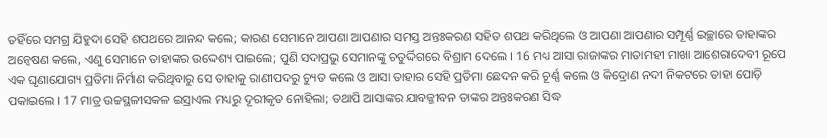ତହିଁରେ ସମଗ୍ର ଯିହୁଦା ସେହି ଶପଥରେ ଆନନ୍ଦ କଲେ; କାରଣ ସେମାନେ ଆପଣା ଆପଣାର ସମସ୍ତ ଅନ୍ତଃକରଣ ସହିତ ଶପଥ କରିଥିଲେ ଓ ଆପଣା ଆପଣାର ସମ୍ପୂର୍ଣ୍ଣ ଇଚ୍ଛାରେ ତାହାଙ୍କର ଅନ୍ଵେଷଣ କଲେ, ଏଣୁ ସେମାନେ ତାହାଙ୍କର ଉଦ୍ଦେଶ୍ୟ ପାଇଲେ; ପୁଣି ସଦାପ୍ରଭୁ ସେମାନଙ୍କୁ ଚତୁର୍ଦ୍ଦିଗରେ ବିଶ୍ରାମ ଦେଲେ । 16 ମଧ୍ୟ ଆସା ରାଜାଙ୍କର ମାତାମହୀ ମାଖା ଆଶେରାଦେବୀ ରୂପେ ଏକ ଘୃଣାଯୋଗ୍ୟ ପ୍ରତିମା ନିର୍ମାଣ କରିଥିବାରୁ ସେ ତାହାକୁ ରାଣୀପଦରୁ ଚ୍ୟୁତ କଲେ ଓ ଆସା ତାହାର ସେହି ପ୍ରତିମା ଛେଦନ କରି ଚୂର୍ଣ୍ଣ କଲେ ଓ କିଦ୍ରୋଣ ନଦୀ ନିକଟରେ ତାହା ପୋଡ଼ି ପକାଇଲେ । 17 ମାତ୍ର ଉଚ୍ଚସ୍ଥଳୀସକଳ ଇସ୍ରାଏଲ ମଧ୍ୟରୁ ଦୂରୀକୃତ ନୋହିଲା; ତଥାପି ଆସାଙ୍କର ଯାବଜ୍ଜୀବନ ତାଙ୍କର ଅନ୍ତଃକରଣ ସିଦ୍ଧ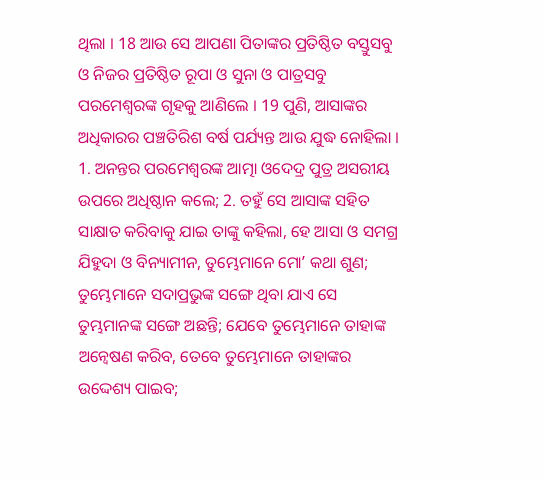ଥିଲା । 18 ଆଉ ସେ ଆପଣା ପିତାଙ୍କର ପ୍ରତିଷ୍ଠିତ ବସ୍ତୁସବୁ ଓ ନିଜର ପ୍ରତିଷ୍ଠିତ ରୂପା ଓ ସୁନା ଓ ପାତ୍ରସବୁ ପରମେଶ୍ଵରଙ୍କ ଗୃହକୁ ଆଣିଲେ । 19 ପୁଣି, ଆସାଙ୍କର ଅଧିକାରର ପଞ୍ଚତିରିଶ ବର୍ଷ ପର୍ଯ୍ୟନ୍ତ ଆଉ ଯୁଦ୍ଧ ନୋହିଲା ।
1. ଅନନ୍ତର ପରମେଶ୍ଵରଙ୍କ ଆତ୍ମା ଓଦେଦ୍ର ପୁତ୍ର ଅସରୀୟ ଉପରେ ଅଧିଷ୍ଠାନ କଲେ; 2. ତହୁଁ ସେ ଆସାଙ୍କ ସହିତ ସାକ୍ଷାତ କରିବାକୁ ଯାଇ ତାଙ୍କୁ କହିଲା, ହେ ଆସା ଓ ସମଗ୍ର ଯିହୁଦା ଓ ବିନ୍ୟାମୀନ, ତୁମ୍ଭେମାନେ ମୋʼ କଥା ଶୁଣ; ତୁମ୍ଭେମାନେ ସଦାପ୍ରଭୁଙ୍କ ସଙ୍ଗେ ଥିବା ଯାଏ ସେ ତୁମ୍ଭମାନଙ୍କ ସଙ୍ଗେ ଅଛନ୍ତି; ଯେବେ ତୁମ୍ଭେମାନେ ତାହାଙ୍କ ଅନ୍ଵେଷଣ କରିବ, ତେବେ ତୁମ୍ଭେମାନେ ତାହାଙ୍କର ଉଦ୍ଦେଶ୍ୟ ପାଇବ;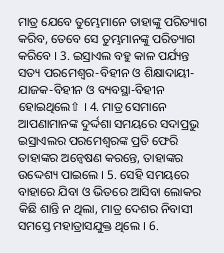ମାତ୍ର ଯେବେ ତୁମ୍ଭେମାନେ ତାହାଙ୍କୁ ପରିତ୍ୟାଗ କରିବ, ତେବେ ସେ ତୁମ୍ଭମାନଙ୍କୁ ପରିତ୍ୟାଗ କରିବେ । 3. ଇସ୍ରାଏଲ ବହୁ କାଳ ପର୍ଯ୍ୟନ୍ତ ସତ୍ୟ ପରମେଶ୍ଵର-ବିହୀନ ଓ ଶିକ୍ଷାଦାୟୀ-ଯାଜକ-ବିହୀନ ଓ ବ୍ୟବସ୍ଥା-ବିହୀନ ହୋଇଥିଲେ⇧ । 4. ମାତ୍ର ସେମାନେ ଆପଣାମାନଙ୍କ ଦୁର୍ଦ୍ଦଶା ସମୟରେ ସଦାପ୍ରଭୁ ଇସ୍ରାଏଲର ପରମେଶ୍ଵରଙ୍କ ପ୍ରତି ଫେରି ତାହାଙ୍କର ଅନ୍ଵେଷଣ କରନ୍ତେ, ତାହାଙ୍କର ଉଦ୍ଦେଶ୍ୟ ପାଇଲେ । 5. ସେହି ସମୟରେ ବାହାରେ ଯିବା ଓ ଭିତରେ ଆସିବା ଲୋକର କିଛି ଶାନ୍ତି ନ ଥିଲା, ମାତ୍ର ଦେଶର ନିବାସୀ ସମସ୍ତେ ମହାତ୍ରାସଯୁକ୍ତ ଥିଲେ । 6.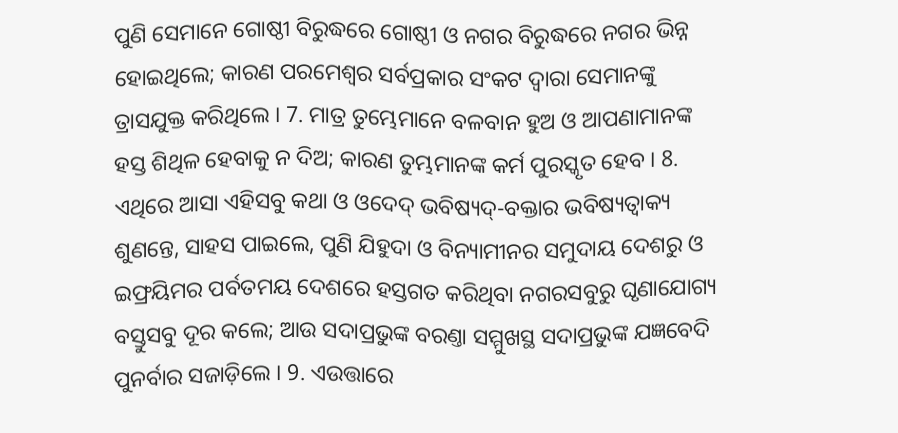ପୁଣି ସେମାନେ ଗୋଷ୍ଠୀ ବିରୁଦ୍ଧରେ ଗୋଷ୍ଠୀ ଓ ନଗର ବିରୁଦ୍ଧରେ ନଗର ଭିନ୍ନ ହୋଇଥିଲେ; କାରଣ ପରମେଶ୍ଵର ସର୍ବପ୍ରକାର ସଂକଟ ଦ୍ଵାରା ସେମାନଙ୍କୁ ତ୍ରାସଯୁକ୍ତ କରିଥିଲେ । 7. ମାତ୍ର ତୁମ୍ଭେମାନେ ବଳବାନ ହୁଅ ଓ ଆପଣାମାନଙ୍କ ହସ୍ତ ଶିଥିଳ ହେବାକୁ ନ ଦିଅ; କାରଣ ତୁମ୍ଭମାନଙ୍କ କର୍ମ ପୁରସ୍କୃତ ହେବ । 8. ଏଥିରେ ଆସା ଏହିସବୁ କଥା ଓ ଓଦେଦ୍ ଭବିଷ୍ୟଦ୍-ବକ୍ତାର ଭବିଷ୍ୟତ୍ବାକ୍ୟ ଶୁଣନ୍ତେ, ସାହସ ପାଇଲେ, ପୁଣି ଯିହୁଦା ଓ ବିନ୍ୟାମୀନର ସମୁଦାୟ ଦେଶରୁ ଓ ଇଫ୍ରୟିମର ପର୍ବତମୟ ଦେଶରେ ହସ୍ତଗତ କରିଥିବା ନଗରସବୁରୁ ଘୃଣାଯୋଗ୍ୟ ବସ୍ତୁସବୁ ଦୂର କଲେ; ଆଉ ସଦାପ୍ରଭୁଙ୍କ ବରଣ୍ତା ସମ୍ମୁଖସ୍ଥ ସଦାପ୍ରଭୁଙ୍କ ଯଜ୍ଞବେଦି ପୁନର୍ବାର ସଜାଡ଼ିଲେ । 9. ଏଉତ୍ତାରେ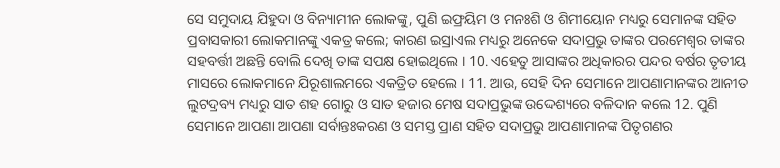ସେ ସମୁଦାୟ ଯିହୁଦା ଓ ବିନ୍ୟାମୀନ ଲୋକଙ୍କୁ, ପୁଣି ଇଫ୍ରୟିମ ଓ ମନଃଶି ଓ ଶିମୀୟୋନ ମଧ୍ୟରୁ ସେମାନଙ୍କ ସହିତ ପ୍ରବାସକାରୀ ଲୋକମାନଙ୍କୁ ଏକତ୍ର କଲେ; କାରଣ ଇସ୍ରାଏଲ ମଧ୍ୟରୁ ଅନେକେ ସଦାପ୍ରଭୁ ତାଙ୍କର ପରମେଶ୍ଵର ତାଙ୍କର ସହବର୍ତ୍ତୀ ଅଛନ୍ତି ବୋଲି ଦେଖି ତାଙ୍କ ସପକ୍ଷ ହୋଇଥିଲେ । 10. ଏହେତୁ ଆସାଙ୍କର ଅଧିକାରର ପନ୍ଦର ବର୍ଷର ତୃତୀୟ ମାସରେ ଲୋକମାନେ ଯିରୂଶାଲମରେ ଏକତ୍ରିତ ହେଲେ । 11. ଆଉ, ସେହି ଦିନ ସେମାନେ ଆପଣାମାନଙ୍କର ଆନୀତ ଲୁଟଦ୍ରବ୍ୟ ମଧ୍ୟରୁ ସାତ ଶହ ଗୋରୁ ଓ ସାତ ହଜାର ମେଷ ସଦାପ୍ରଭୁଙ୍କ ଉଦ୍ଦେଶ୍ୟରେ ବଳିଦାନ କଲେ 12. ପୁଣି ସେମାନେ ଆପଣା ଆପଣା ସର୍ବାନ୍ତଃକରଣ ଓ ସମସ୍ତ ପ୍ରାଣ ସହିତ ସଦାପ୍ରଭୁ ଆପଣାମାନଙ୍କ ପିତୃଗଣର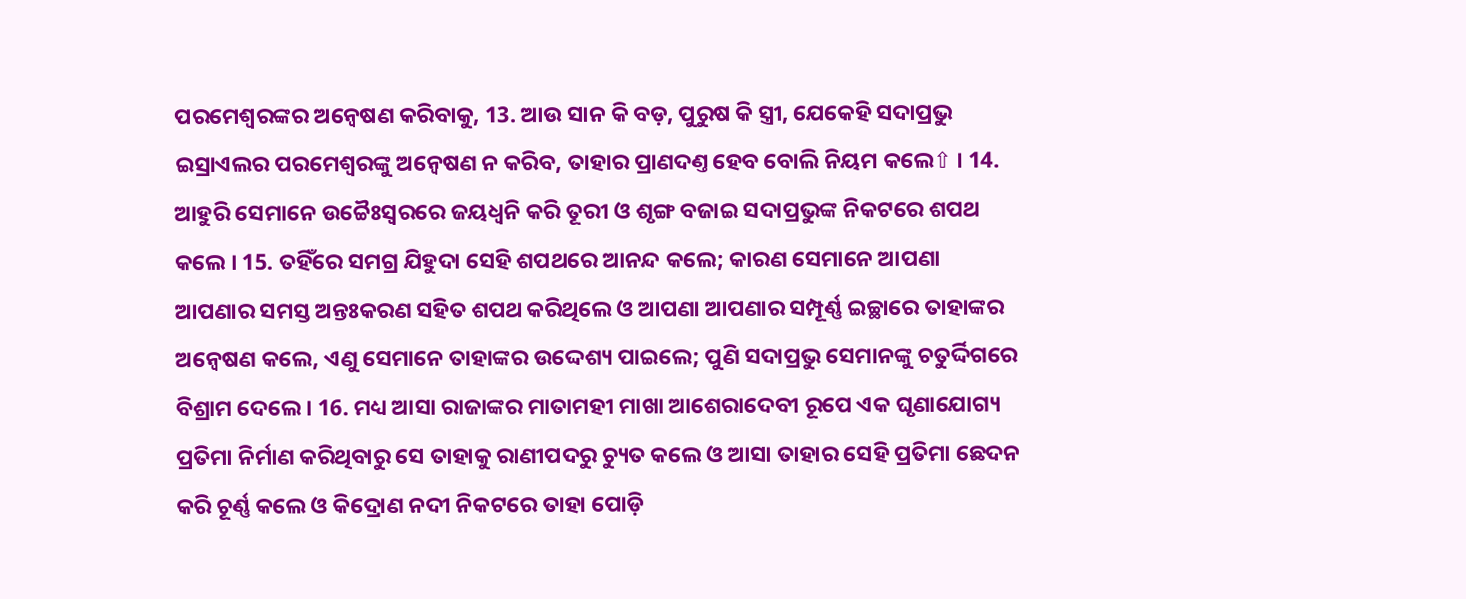ପରମେଶ୍ଵରଙ୍କର ଅନ୍ଵେଷଣ କରିବାକୁ, 13. ଆଉ ସାନ କି ବଡ଼, ପୁରୁଷ କି ସ୍ତ୍ରୀ, ଯେକେହି ସଦାପ୍ରଭୁ ଇସ୍ରାଏଲର ପରମେଶ୍ଵରଙ୍କୁ ଅନ୍ଵେଷଣ ନ କରିବ, ତାହାର ପ୍ରାଣଦଣ୍ତ ହେବ ବୋଲି ନିୟମ କଲେ⇧ । 14. ଆହୁରି ସେମାନେ ଉଚ୍ଚୈଃସ୍ଵରରେ ଜୟଧ୍ଵନି କରି ତୂରୀ ଓ ଶୃଙ୍ଗ ବଜାଇ ସଦାପ୍ରଭୁଙ୍କ ନିକଟରେ ଶପଥ କଲେ । 15. ତହିଁରେ ସମଗ୍ର ଯିହୁଦା ସେହି ଶପଥରେ ଆନନ୍ଦ କଲେ; କାରଣ ସେମାନେ ଆପଣା ଆପଣାର ସମସ୍ତ ଅନ୍ତଃକରଣ ସହିତ ଶପଥ କରିଥିଲେ ଓ ଆପଣା ଆପଣାର ସମ୍ପୂର୍ଣ୍ଣ ଇଚ୍ଛାରେ ତାହାଙ୍କର ଅନ୍ଵେଷଣ କଲେ, ଏଣୁ ସେମାନେ ତାହାଙ୍କର ଉଦ୍ଦେଶ୍ୟ ପାଇଲେ; ପୁଣି ସଦାପ୍ରଭୁ ସେମାନଙ୍କୁ ଚତୁର୍ଦ୍ଦିଗରେ ବିଶ୍ରାମ ଦେଲେ । 16. ମଧ୍ୟ ଆସା ରାଜାଙ୍କର ମାତାମହୀ ମାଖା ଆଶେରାଦେବୀ ରୂପେ ଏକ ଘୃଣାଯୋଗ୍ୟ ପ୍ରତିମା ନିର୍ମାଣ କରିଥିବାରୁ ସେ ତାହାକୁ ରାଣୀପଦରୁ ଚ୍ୟୁତ କଲେ ଓ ଆସା ତାହାର ସେହି ପ୍ରତିମା ଛେଦନ କରି ଚୂର୍ଣ୍ଣ କଲେ ଓ କିଦ୍ରୋଣ ନଦୀ ନିକଟରେ ତାହା ପୋଡ଼ି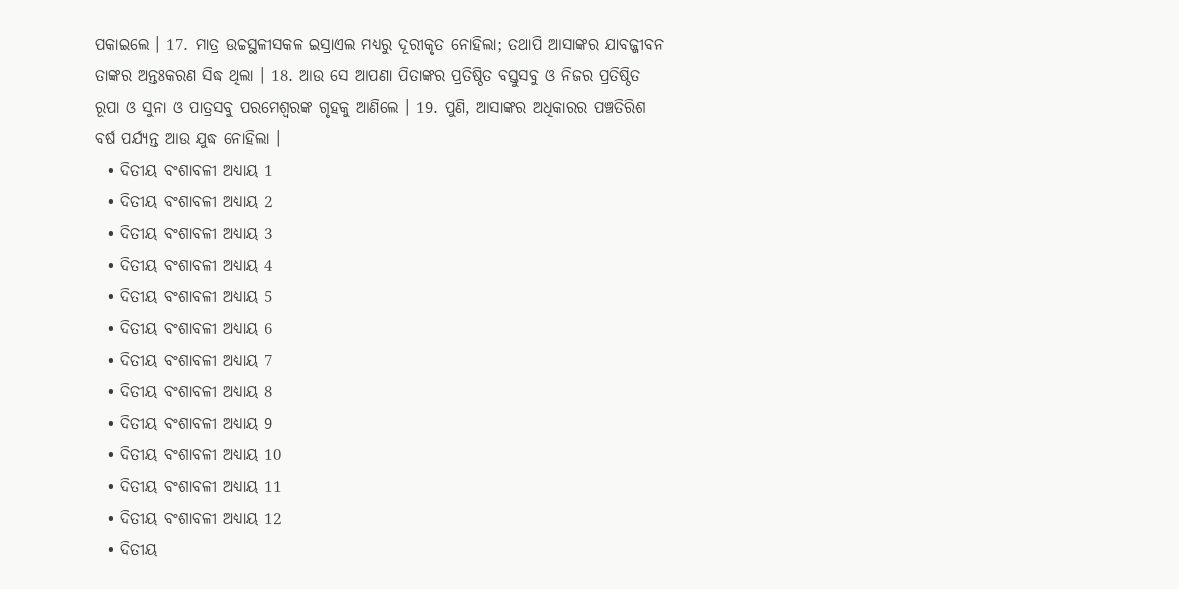ପକାଇଲେ । 17. ମାତ୍ର ଉଚ୍ଚସ୍ଥଳୀସକଳ ଇସ୍ରାଏଲ ମଧ୍ୟରୁ ଦୂରୀକୃତ ନୋହିଲା; ତଥାପି ଆସାଙ୍କର ଯାବଜ୍ଜୀବନ ତାଙ୍କର ଅନ୍ତଃକରଣ ସିଦ୍ଧ ଥିଲା । 18. ଆଉ ସେ ଆପଣା ପିତାଙ୍କର ପ୍ରତିଷ୍ଠିତ ବସ୍ତୁସବୁ ଓ ନିଜର ପ୍ରତିଷ୍ଠିତ ରୂପା ଓ ସୁନା ଓ ପାତ୍ରସବୁ ପରମେଶ୍ଵରଙ୍କ ଗୃହକୁ ଆଣିଲେ । 19. ପୁଣି, ଆସାଙ୍କର ଅଧିକାରର ପଞ୍ଚତିରିଶ ବର୍ଷ ପର୍ଯ୍ୟନ୍ତ ଆଉ ଯୁଦ୍ଧ ନୋହିଲା ।
  • ଦିତୀୟ ବଂଶାବଳୀ ଅଧ୍ୟାୟ 1
  • ଦିତୀୟ ବଂଶାବଳୀ ଅଧ୍ୟାୟ 2
  • ଦିତୀୟ ବଂଶାବଳୀ ଅଧ୍ୟାୟ 3
  • ଦିତୀୟ ବଂଶାବଳୀ ଅଧ୍ୟାୟ 4
  • ଦିତୀୟ ବଂଶାବଳୀ ଅଧ୍ୟାୟ 5
  • ଦିତୀୟ ବଂଶାବଳୀ ଅଧ୍ୟାୟ 6
  • ଦିତୀୟ ବଂଶାବଳୀ ଅଧ୍ୟାୟ 7
  • ଦିତୀୟ ବଂଶାବଳୀ ଅଧ୍ୟାୟ 8
  • ଦିତୀୟ ବଂଶାବଳୀ ଅଧ୍ୟାୟ 9
  • ଦିତୀୟ ବଂଶାବଳୀ ଅଧ୍ୟାୟ 10
  • ଦିତୀୟ ବଂଶାବଳୀ ଅଧ୍ୟାୟ 11
  • ଦିତୀୟ ବଂଶାବଳୀ ଅଧ୍ୟାୟ 12
  • ଦିତୀୟ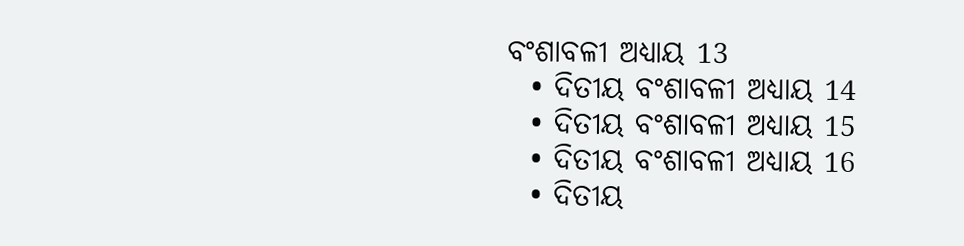ବଂଶାବଳୀ ଅଧ୍ୟାୟ 13
  • ଦିତୀୟ ବଂଶାବଳୀ ଅଧ୍ୟାୟ 14
  • ଦିତୀୟ ବଂଶାବଳୀ ଅଧ୍ୟାୟ 15
  • ଦିତୀୟ ବଂଶାବଳୀ ଅଧ୍ୟାୟ 16
  • ଦିତୀୟ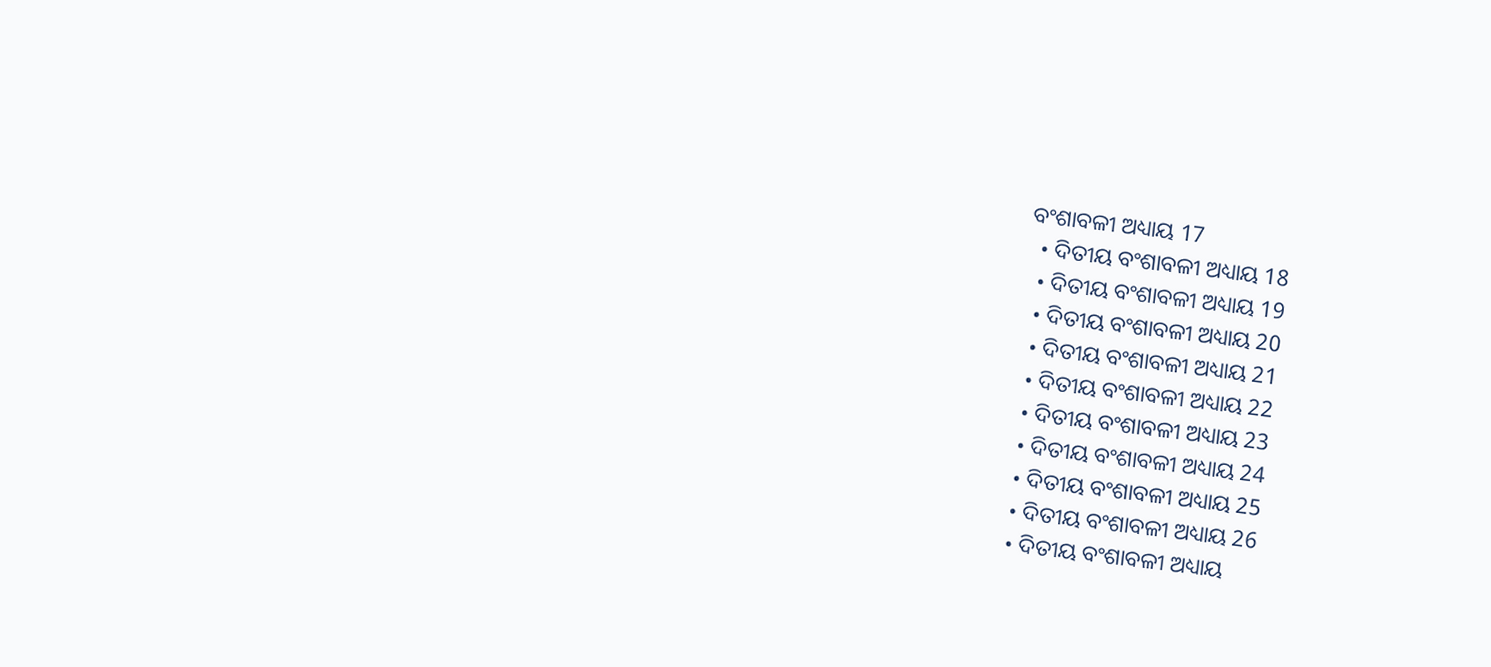ବଂଶାବଳୀ ଅଧ୍ୟାୟ 17
  • ଦିତୀୟ ବଂଶାବଳୀ ଅଧ୍ୟାୟ 18
  • ଦିତୀୟ ବଂଶାବଳୀ ଅଧ୍ୟାୟ 19
  • ଦିତୀୟ ବଂଶାବଳୀ ଅଧ୍ୟାୟ 20
  • ଦିତୀୟ ବଂଶାବଳୀ ଅଧ୍ୟାୟ 21
  • ଦିତୀୟ ବଂଶାବଳୀ ଅଧ୍ୟାୟ 22
  • ଦିତୀୟ ବଂଶାବଳୀ ଅଧ୍ୟାୟ 23
  • ଦିତୀୟ ବଂଶାବଳୀ ଅଧ୍ୟାୟ 24
  • ଦିତୀୟ ବଂଶାବଳୀ ଅଧ୍ୟାୟ 25
  • ଦିତୀୟ ବଂଶାବଳୀ ଅଧ୍ୟାୟ 26
  • ଦିତୀୟ ବଂଶାବଳୀ ଅଧ୍ୟାୟ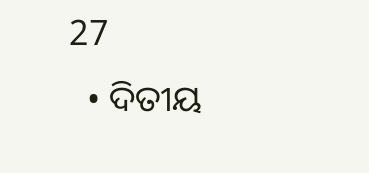27
  • ଦିତୀୟ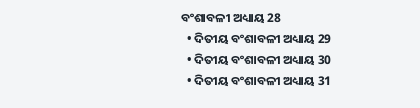ବଂଶାବଳୀ ଅଧ୍ୟାୟ 28
  • ଦିତୀୟ ବଂଶାବଳୀ ଅଧ୍ୟାୟ 29
  • ଦିତୀୟ ବଂଶାବଳୀ ଅଧ୍ୟାୟ 30
  • ଦିତୀୟ ବଂଶାବଳୀ ଅଧ୍ୟାୟ 31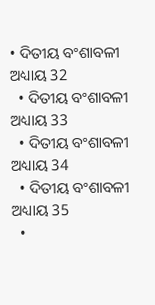• ଦିତୀୟ ବଂଶାବଳୀ ଅଧ୍ୟାୟ 32
  • ଦିତୀୟ ବଂଶାବଳୀ ଅଧ୍ୟାୟ 33
  • ଦିତୀୟ ବଂଶାବଳୀ ଅଧ୍ୟାୟ 34
  • ଦିତୀୟ ବଂଶାବଳୀ ଅଧ୍ୟାୟ 35
  •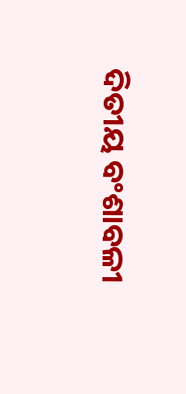ଦିତୀୟ ବଂଶାବଳୀ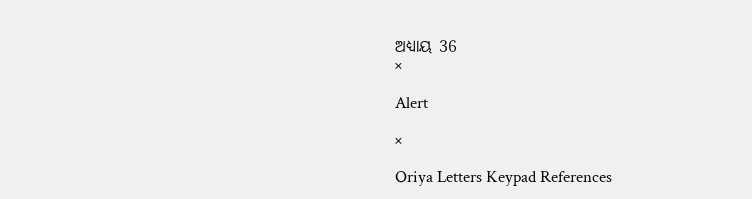ଅଧ୍ୟାୟ 36
×

Alert

×

Oriya Letters Keypad References